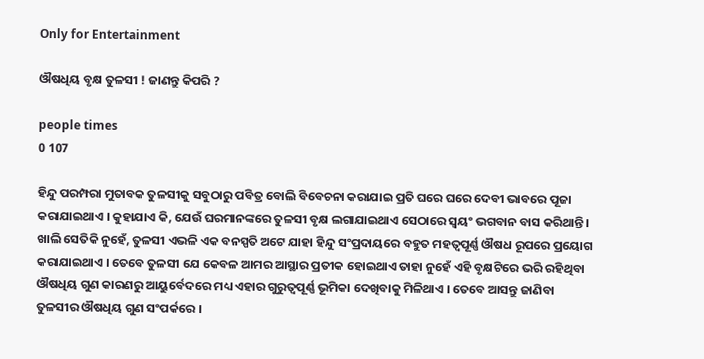Only for Entertainment

ଔଷଧିୟ ବୃକ୍ଷ ତୁଳସୀ ! ଜାଣନ୍ତୁ କିପରି ?

people times
0 107

ହିନ୍ଦୁ ପରମ୍ପରା ମୁତାବକ ତୁଳସୀକୁ ସବୁଠାରୁ ପବିତ୍ର ବୋଲି ବିବେଚନା କରାଯାଇ ପ୍ରତି ଘରେ ଘରେ ଦେବୀ ଭାବରେ ପୂଜା କରାଯାଇଥାଏ । କୁହାଯାଏ କି, ଯେଉଁ ଘରମାନଙ୍କରେ ତୁଳସୀ ବୃକ୍ଷ ଲଗାଯାଇଥାଏ ସେଠାରେ ସ୍ୱୟଂ ଭଗବାନ ବାସ କରିଥାନ୍ତି । ଖାଲି ସେତିକି ନୁହେଁ, ତୁଳସୀ ଏଭଳି ଏକ ବନସ୍ପତି ଅଟେ ଯାହା ହିନ୍ଦୁ ସଂପ୍ରଦାୟରେ ବହୁତ ମହତ୍ୱପୂର୍ଣ୍ଣ ଔଷଧ ରୂପରେ ପ୍ରୟୋଗ କରାଯାଇଥାଏ । ତେବେ ତୁଳସୀ ଯେ କେବଳ ଆମର ଆସ୍ଥାର ପ୍ରତୀକ ହୋଇଥାଏ ତାହା ନୁହେଁ ଏହି ବୃକ୍ଷଟିରେ ଭରି ରହିଥିବା ଔଷଧିୟ ଗୁଣ କାରଣରୁ ଆୟୁର୍ବେଦରେ ମଧ୍ୟ ଏହାର ଗୁରୁତ୍ୱପୂର୍ଣ୍ଣ ଭୂମିକା ଦେଖିବାକୁ ମିଳିଥାଏ । ତେବେ ଆସନ୍ତୁ ଜାଣିବା ତୁଳସୀର ଔଷଧିୟ ଗୁଣ ସଂପର୍କରେ ।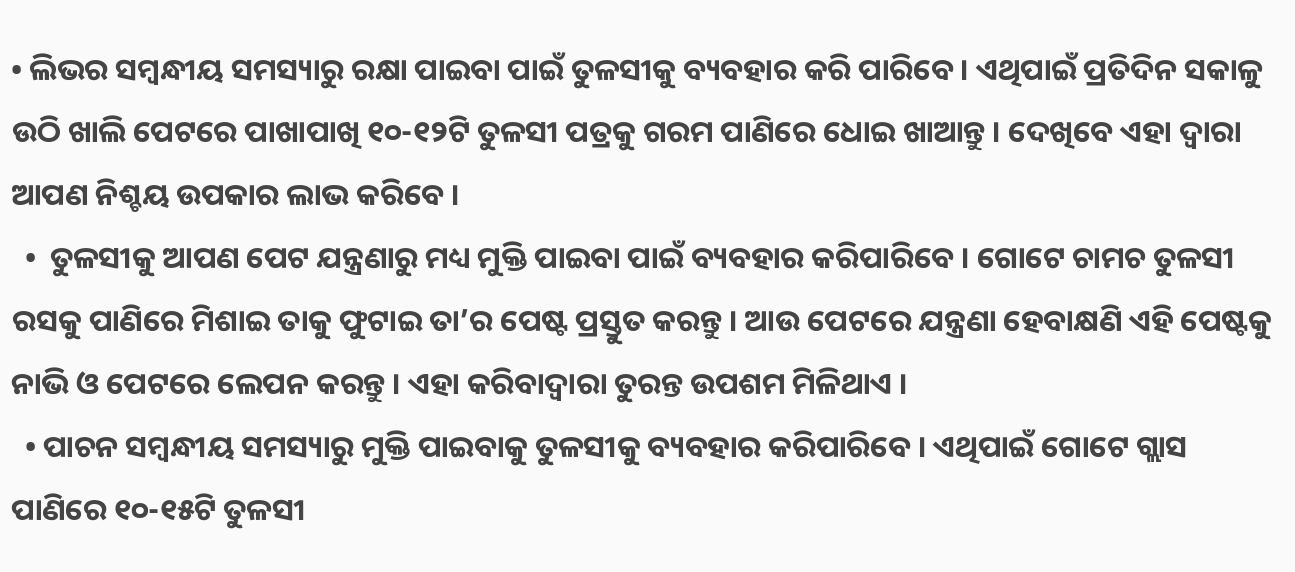• ଲିଭର ସମ୍ବନ୍ଧୀୟ ସମସ୍ୟାରୁ ରକ୍ଷା ପାଇବା ପାଇଁ ତୁଳସୀକୁ ବ୍ୟବହାର କରି ପାରିବେ । ଏଥିପାଇଁ ପ୍ରତିଦିନ ସକାଳୁ ଉଠି ଖାଲି ପେଟରେ ପାଖାପାଖି ୧୦-୧୨ଟି ତୁଳସୀ ପତ୍ରକୁ ଗରମ ପାଣିରେ ଧୋଇ ଖାଆନ୍ତୁ । ଦେଖିବେ ଏହା ଦ୍ୱାରା ଆପଣ ନିଶ୍ଚୟ ଉପକାର ଲାଭ କରିବେ ।
  •  ତୁଳସୀକୁ ଆପଣ ପେଟ ଯନ୍ତ୍ରଣାରୁ ମଧ୍ୟ ମୁକ୍ତି ପାଇବା ପାଇଁ ବ୍ୟବହାର କରିପାରିବେ । ଗୋଟେ ଚାମଚ ତୁଳସୀ ରସକୁ ପାଣିରେ ମିଶାଇ ତାକୁ ଫୁଟାଇ ତା’ର ପେଷ୍ଟ ପ୍ରସ୍ତୁତ କରନ୍ତୁ । ଆଉ ପେଟରେ ଯନ୍ତ୍ରଣା ହେବାକ୍ଷଣି ଏହି ପେଷ୍ଟକୁ ନାଭି ଓ ପେଟରେ ଲେପନ କରନ୍ତୁ । ଏହା କରିବାଦ୍ୱାରା ତୁରନ୍ତ ଉପଶମ ମିଳିଥାଏ ।
  • ପାଚନ ସମ୍ବନ୍ଧୀୟ ସମସ୍ୟାରୁ ମୁକ୍ତି ପାଇବାକୁ ତୁଳସୀକୁ ବ୍ୟବହାର କରିପାରିବେ । ଏଥିପାଇଁ ଗୋଟେ ଗ୍ଲାସ ପାଣିରେ ୧୦-୧୫ଟି ତୁଳସୀ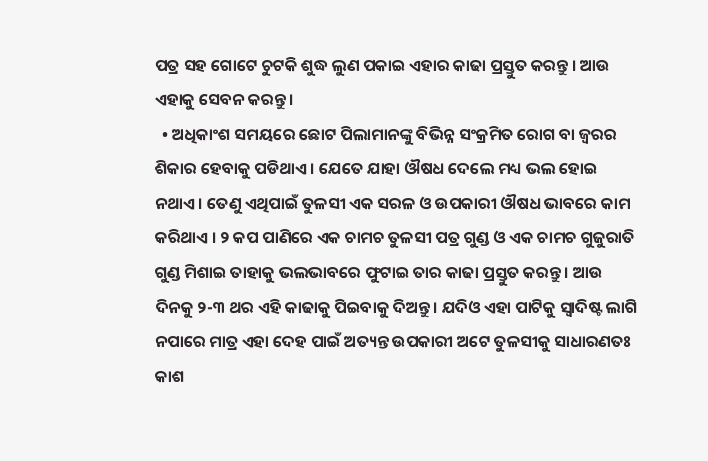ପତ୍ର ସହ ଗୋଟେ ଚୁଟକି ଶୁଦ୍ଧ ଲୁଣ ପକାଇ ଏହାର କାଢା ପ୍ରସ୍ତୁତ କରନ୍ତୁ । ଆଉ ଏହାକୁ ସେବନ କରନ୍ତୁ ।
  • ଅଧିକାଂଶ ସମୟରେ ଛୋଟ ପିଲାମାନଙ୍କୁ ବିଭିନ୍ନ ସଂକ୍ରମିତ ରୋଗ ବା ଜ୍ୱରର ଶିକାର ହେବାକୁ ପଡିଥାଏ । ଯେତେ ଯାହା ଔଷଧ ଦେଲେ ମଧ୍ୟ ଭଲ ହୋଇ ନଥାଏ । ତେଣୁ ଏଥିପାଇଁ ତୁଳସୀ ଏକ ସରଳ ଓ ଉପକାରୀ ଔଷଧ ଭାବରେ କାମ କରିଥାଏ । ୨ କପ ପାଣିରେ ଏକ ଚାମଚ ତୁଳସୀ ପତ୍ର ଗୁଣ୍ଡ ଓ ଏକ ଚାମଚ ଗୁଜୁରାତି ଗୁଣ୍ଡ ମିଶାଇ ତାହାକୁ ଭଲଭାବରେ ଫୁଟାଇ ତାର କାଢା ପ୍ରସ୍ତୁତ କରନ୍ତୁ । ଆଉ ଦିନକୁ ୨-୩ ଥର ଏହି କାଢାକୁ ପିଇବାକୁ ଦିଅନ୍ତୁ । ଯଦିଓ ଏହା ପାଟିକୁ ସ୍ୱାଦିଷ୍ଟ ଲାଗି ନପାରେ ମାତ୍ର ଏହା ଦେହ ପାଇଁ ଅତ୍ୟନ୍ତ ଉପକାରୀ ଅଟେ ତୁଳସୀକୁ ସାଧାରଣତଃ କାଶ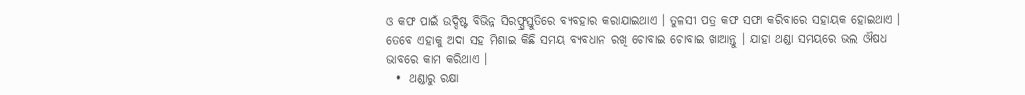ଓ କଫ ପାଇଁ ଉଦ୍ଦିଷ୍ଟ ବିଭିନ୍ନ ସିରଫ୍ପ୍ରସ୍ତୁତିରେ ବ୍ୟବହାର କରାଯାଇଥାଏ । ତୁଳସୀ ପତ୍ର କଫ ସଫା କରିବାରେ ସହାୟକ ହୋଇଥାଏ । ତେବେ ଏହାକୁ ଅଦା ସହ ମିଶାଇ କିଛି ସମୟ ବ୍ୟବଧାନ ରଖି ଚୋବାଇ ଚୋବାଇ ଖାଆନ୍ତୁ । ଯାହା ଥଣ୍ଡା ସମୟରେ ଭଲ ଔଷଧ ଭାବରେ କାମ କରିଥାଏ ।
  •  ଥଣ୍ଡାରୁ ରକ୍ଷା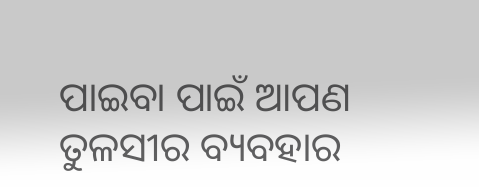ପାଇବା ପାଇଁ ଆପଣ ତୁଳସୀର ବ୍ୟବହାର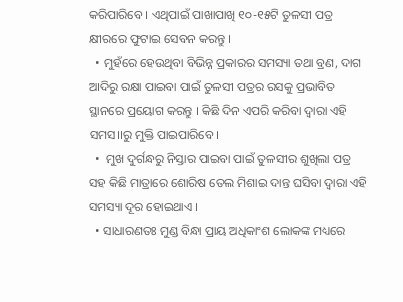କରିପାରିବେ । ଏଥିପାଇଁ ପାଖାପାଖି ୧୦-୧୫ଟି ତୁଳସୀ ପତ୍ର କ୍ଷୀରରେ ଫୁଟାଇ ସେବନ କରନ୍ତୁ ।
  • ମୁହଁରେ ହେଉଥିବା ବିଭିନ୍ନ ପ୍ରକାରର ସମସ୍ୟା ତଥା ବ୍ରଣ, ଦାଗ ଆଦିରୁ ରକ୍ଷା ପାଇବା ପାଇଁ ତୁଳସୀ ପତ୍ରର ରସକୁ ପ୍ରଭାବିତ ସ୍ଥାନରେ ପ୍ରୟୋଗ କରନ୍ତୁ । କିଛି ଦିନ ଏପରି କରିବା ଦ୍ୱାରା ଏହି ସମସ।।ରୁ ମୁକ୍ତି ପାଇପାରିବେ ।
  •  ମୁଖ ଦୁର୍ଗନ୍ଧରୁ ନିସ୍ତାର ପାଇବା ପାଇଁ ତୁଳସୀର ଶୁଖିଲା ପତ୍ର ସହ କିଛି ମାତ୍ରାରେ ଶୋରିଷ ତେଲ ମିଶାଇ ଦାନ୍ତ ଘସିବା ଦ୍ୱାରା ଏହି ସମସ୍ୟା ଦୂର ହୋଇଥାଏ ।
  • ସାଧାରଣତଃ ମୁଣ୍ଡ ବିନ୍ଧା ପ୍ରାୟ ଅଧିକାଂଶ ଲୋକଙ୍କ ମଧ୍ୟରେ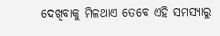ଦେଖିବାକୁ ମିଳଥାଏ ତେବେ ଏହି ସମସ୍ୟାରୁ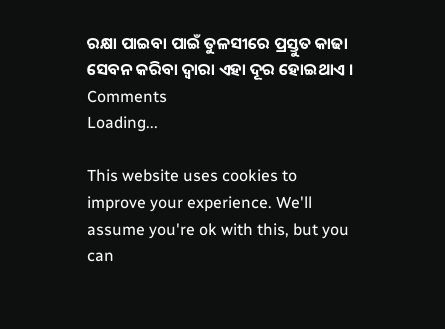ରକ୍ଷା ପାଇବା ପାଇଁ ତୁଳସୀରେ ପ୍ରସ୍ତୁତ କାଢା ସେବନ କରିବା ଦ୍ୱାରା ଏହା ଦୂର ହୋଇଥାଏ ।
Comments
Loading...

This website uses cookies to improve your experience. We'll assume you're ok with this, but you can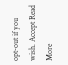opt-out if you wish. Accept Read More